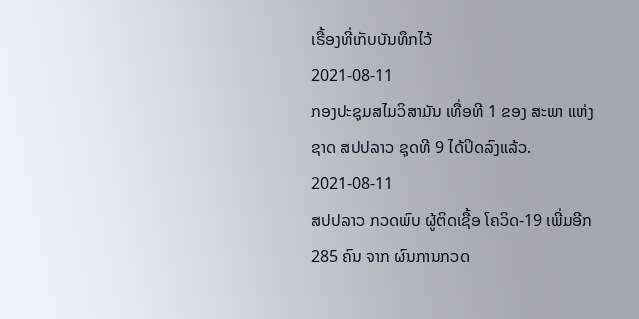ເຣື້ອງທີ່ເກັບບັນທຶກໄວ້
2021-08-11
ກອງປະຊຸມສໄມວິສາມັນ ເທື່ອທີ 1 ຂອງ ສະພາ ແຫ່ງຊາດ ສປປລາວ ຊຸດທີ 9 ໄດ້ປິດລົງແລ້ວ.
2021-08-11
ສປປລາວ ກວດພົບ ຜູ້ຕິດເຊື້ອ ໂຄວິດ-19 ເພີ່ມອີກ 285 ຄົນ ຈາກ ຜົນການກວດ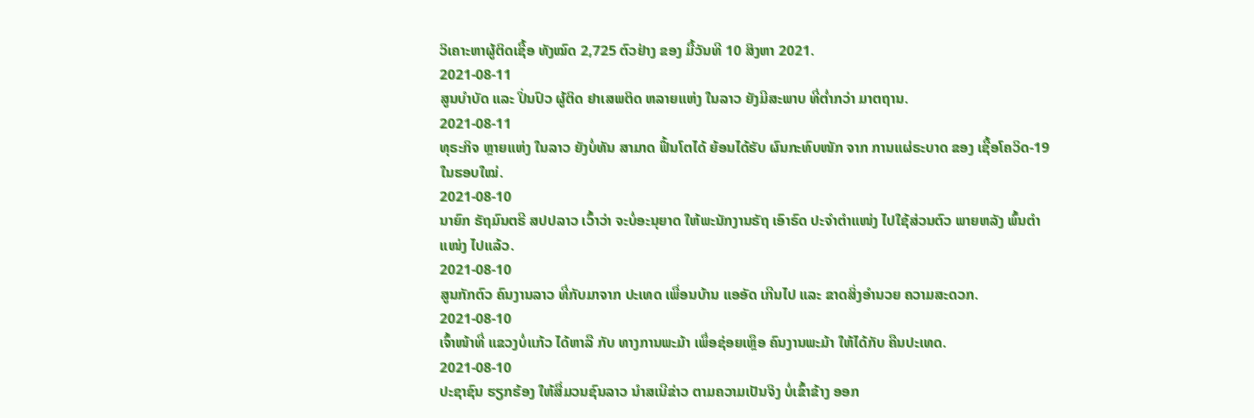ວິເຄາະຫາຜູ້ຕິດເຊື້ອ ທັງໝົດ 2,725 ຕົວຢ່າງ ຂອງ ມື້ວັນທີ 10 ສິງຫາ 2021.
2021-08-11
ສູນບໍາບັດ ແລະ ປິ່ນປົວ ຜູ້ຕິດ ຢາເສພຕິດ ຫລາຍແຫ່ງ ໃນລາວ ຍັງມີສະພາບ ທີ່ຕໍ່າກວ່າ ມາຕຖານ.
2021-08-11
ທຸຣະກິຈ ຫຼາຍແຫ່ງ ໃນລາວ ຍັງບໍ່ທັນ ສາມາດ ຟື້ນໂຕໄດ້ ຍ້ອນໄດ້ຮັບ ຜົນກະທົບໜັກ ຈາກ ການແຜ່ຣະບາດ ຂອງ ເຊື້ອໂຄວິດ-19 ໃນຮອບໃໝ່.
2021-08-10
ນາຍົກ ຣັຖມົນຕຣີ ສປປລາວ ເວົ້າວ່າ ຈະບໍ່ອະນຸຍາດ ໃຫ້ພະນັກງານຣັຖ ເອົາຣົດ ປະຈໍາຕໍາແໜ່ງ ໄປໃຊ້ສ່ວນຕົວ ພາຍຫລັງ ພົ້ນຕໍາແໜ່ງ ໄປແລ້ວ.
2021-08-10
ສູນກັກຕົວ ຄົນງານລາວ ທີ່ກັບມາຈາກ ປະເທດ ເພື່ອນບ້ານ ແອອັດ ເກີນໄປ ແລະ ຂາດສິ່ງອໍານວຍ ຄວາມສະດວກ.
2021-08-10
ເຈົ້າໜ້າທີ່ ແຂວງບໍ່ແກ້ວ ໄດ້ຫາລື ກັບ ທາງການພະມ້າ ເພຶ່ອຊ່ອຍເຫຼຶອ ຄົນງານພະມ້າ ໃຫ້ໄດ້ກັບ ຄືນປະເທດ.
2021-08-10
ປະຊາຊົນ ຮຽກຮ້ອງ ໃຫ້ສື່ມວນຊົນລາວ ນໍາສເນີຂ່າວ ຕາມຄວາມເປັນຈິງ ບໍ່ເຂົ້າຂ້າງ ອອກ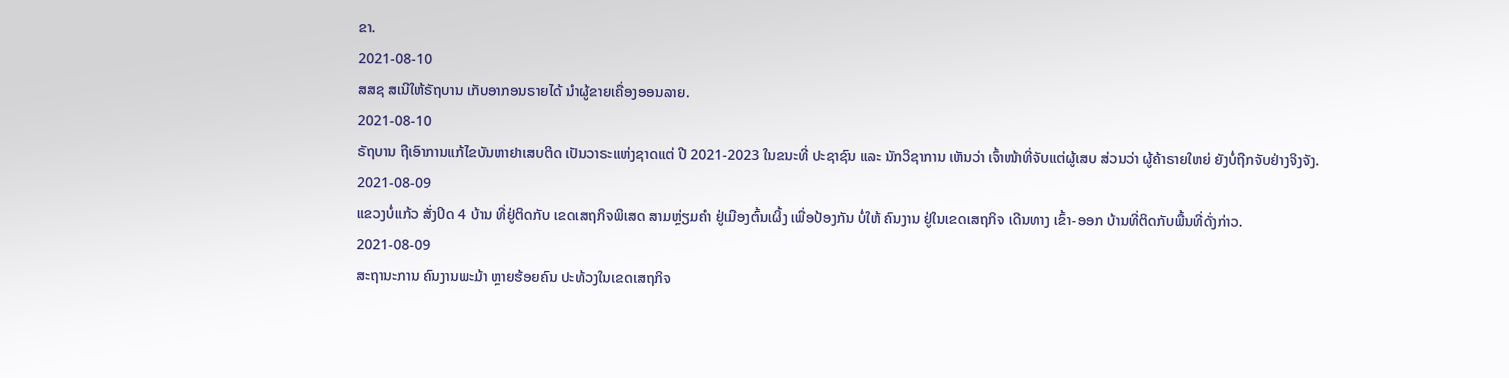ຂາ.
2021-08-10
ສສຊ ສເນີໃຫ້ຣັຖບານ ເກັບອາກອນຣາຍໄດ້ ນໍາຜູ້ຂາຍເຄື່ອງອອນລາຍ.
2021-08-10
ຣັຖບານ ຖືເອົາການແກ້ໄຂບັນຫາຢາເສບຕິດ ເປັນວາຣະແຫ່ງຊາດແຕ່ ປີ 2021-2023 ໃນຂນະທີ່ ປະຊາຊົນ ແລະ ນັກວິຊາການ ເຫັນວ່າ ເຈົ້າໜ້າທີ່ຈັບແຕ່ຜູ້ເສບ ສ່ວນວ່າ ຜູ້ຄ້າຣາຍໃຫຍ່ ຍັງບໍ່ຖືກຈັບຢ່າງຈິງຈັງ.
2021-08-09
ແຂວງບໍ່ແກ້ວ ສັ່ງປິດ 4 ບ້ານ ທີ່ຢູ່ຕິດກັບ ເຂດເສຖກິຈພິເສດ ສາມຫຼ່ຽມຄໍາ ຢູ່ເມືອງຕົ້ນເຜິ້ງ ເພື່ອປ້ອງກັນ ບໍ່ໃຫ້ ຄົນງານ ຢູ່ໃນເຂດເສຖກິຈ ເດີນທາງ ເຂົ້າ-ອອກ ບ້ານທີ່ຕິດກັບພື້ນທີ່ດັ່ງກ່າວ.
2021-08-09
ສະຖານະການ ຄົນງານພະມ້າ ຫຼາຍຮ້ອຍຄົນ ປະທ້ວງໃນເຂດເສຖກິຈ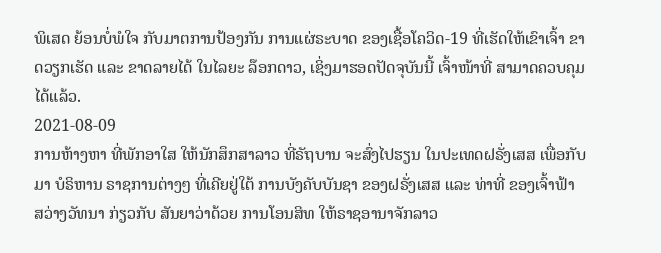ພິເສດ ຍ້ອນບໍ່ພໍໃຈ ກັບມາຕການປ້ອງກັນ ການແຜ່ຣະບາດ ຂອງເຊື້ອໂຄວິດ-19 ທີ່ເຮັດໃຫ້ເຂົາເຈົ້າ ຂາດວຽກເຮັດ ແລະ ຂາດລາຍໄດ້ ໃນໄລຍະ ລ໊ອກດາວ, ເຊິ່ງມາຮອດປັດຈຸບັນນີ້ ເຈົ້າໜ້າທີ່ ສາມາດຄວບຄຸມໄດ້ແລ້ວ.
2021-08-09
ການຫ້າງຫາ ທີ່ພັກອາໃສ ໃຫ້ນັກສຶກສາລາວ ທີ່ຣັຖບານ ຈະສົ່ງໄປຮຽນ ໃນປະເທດຝຣັ່ງເສສ ເພື່ອກັບມາ ບໍຣິຫານ ຣາຊການຕ່າງໆ ທີ່ເຄີຍຢູ່ໃຕ້ ການບັງຄັບບັນຊາ ຂອງຝຣັ່ງເສສ ແລະ ທ່າທີ່ ຂອງເຈົ້າຟ້າ ສວ່າງວັທນາ ກ່ຽວກັບ ສັນຍາວ່າດ້ວຍ ການໂອນສິທ ໃຫ້ຣາຊອານາຈັກລາວ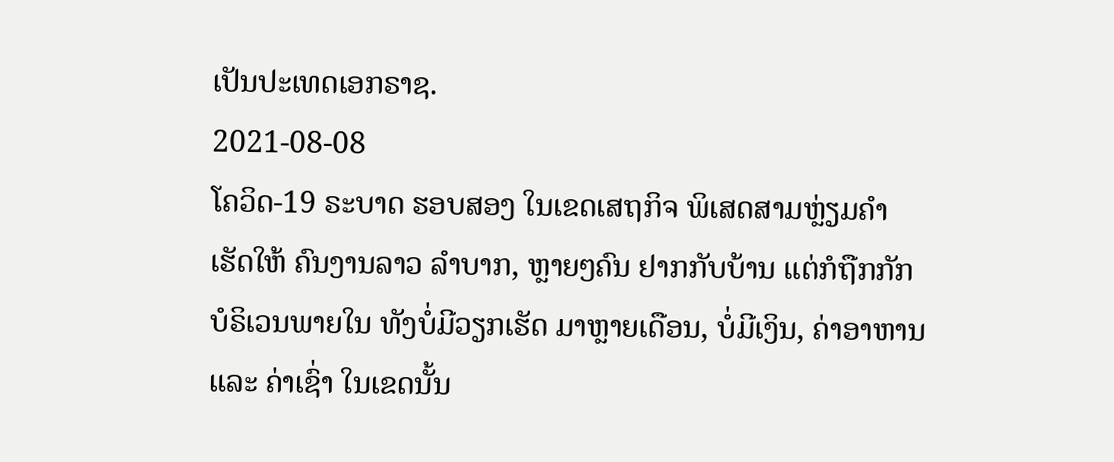ເປັນປະເທດເອກຣາຊ.
2021-08-08
ໂຄວິດ-19 ຣະບາດ ຮອບສອງ ໃນເຂດເສຖກິຈ ພິເສດສາມຫຼ່ຽມຄຳ ເຮັດໃຫ້ ຄົນງານລາວ ລຳບາກ, ຫຼາຍໆຄົນ ຢາກກັບບ້ານ ແຕ່ກໍຖືກກັກ ບໍຣິເວນພາຍໃນ ທັງບໍ່ມີວຽກເຮັດ ມາຫຼາຍເດືອນ, ບໍ່ມີເງິນ, ຄ່າອາຫານ ແລະ ຄ່າເຊົ່າ ໃນເຂດນັ້ນ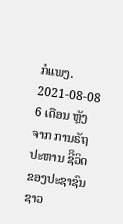ກໍແພງ.
2021-08-08
6 ເດືອນ ຫຼັງຈາກ ການຣັຖປະຫານ ຊີິວິດ ຂອງປະຊາຊົນ ຊາວ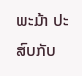ພະມ້າ ປະສົບກັບ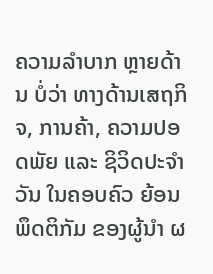ຄວາມລຳບາກ ຫຼາຍດ້ານ ບໍ່ວ່າ ທາງດ້ານເສຖກິຈ, ການຄ້າ, ຄວາມປອດພັຍ ແລະ ຊິວິດປະຈຳວັນ ໃນຄອບຄົວ ຍ້ອນພຶດຕິກັມ ຂອງຜູ້ນຳ ຜ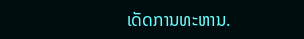ເດັດການທະຫານ.